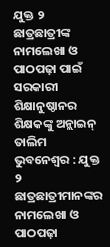ଯୁକ୍ତ ୨ ଛାତ୍ରଛାତ୍ରୀଙ୍କ ନାମଲେଖା ଓ ପାଠପଢ଼ା ପାଇଁ ସରକାରୀ ଶିକ୍ଷାନୁଷ୍ଠାନର ଶିକ୍ଷକଙ୍କୁ ଅନ୍ଲାଇନ୍ ତାଲିମ
ଭୁବନେଶ୍ୱର : ଯୁକ୍ତ ୨ ଛାତ୍ରଛାତ୍ରୀମାନଙ୍କର ନାମଲେଖା ଓ ପାଠପଢ଼ା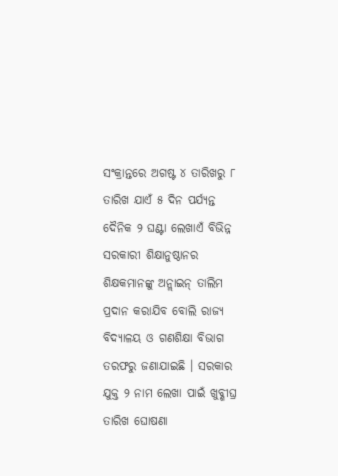ସଂକ୍ରାନ୍ତରେ ଅଗଷ୍ଟ ୪ ତାରିଖରୁ ୮ ତାରିଖ ଯାଏଁ ୫ ଦିନ ପର୍ଯ୍ୟନ୍ତ ଦୈନିକ ୨ ଘଣ୍ଟା ଲେଖାଏଁ ବିଭିନ୍ନ ସରକାରୀ ଶିକ୍ଷାନୁଷ୍ଠାନର ଶିକ୍ଷକମାନଙ୍କୁ ଅନ୍ଲାଇନ୍ ତାଲିମ ପ୍ରଦାନ କରାଯିବ ବୋଲି ରାଜ୍ୟ ବିଦ୍ୟାଳୟ ଓ ଗଣଶିକ୍ଷା ବିଭାଗ ତରଫରୁ ଜଣାଯାଇଛି । ସରକାର ଯୁକ୍ତ ୨ ନାମ ଲେଖା ପାଇଁ ଖୁବ୍ଶୀଘ୍ର ତାରିଖ ଘୋଷଣା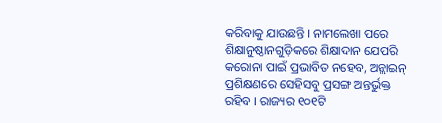କରିବାକୁ ଯାଉଛନ୍ତି । ନାମଲେଖା ପରେ ଶିକ୍ଷାନୁଷ୍ଠାନଗୁଡ଼ିକରେ ଶିକ୍ଷାଦାନ ଯେପରି କରୋନା ପାଇଁ ପ୍ରଭାବିତ ନହେବ, ଅନ୍ଲାଇନ୍ ପ୍ରଶିକ୍ଷଣରେ ସେହିସବୁ ପ୍ରସଙ୍ଗ ଅନ୍ତର୍ଭୁକ୍ତ ରହିବ । ରାଜ୍ୟର ୧୦୧ଟି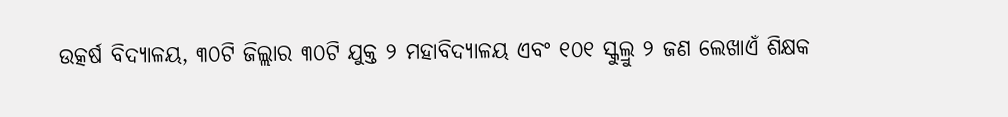ଉତ୍କର୍ଷ ବିଦ୍ୟାଳୟ, ୩୦ଟି ଜିଲ୍ଲାର ୩୦ଟି ଯୁକ୍ତ ୨ ମହାବିଦ୍ୟାଳୟ ଏବଂ ୧୦୧ ସ୍କୁଲ୍ରୁ ୨ ଜଣ ଲେଖାଏଁ ଶିକ୍ଷକ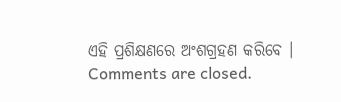ଏହି ପ୍ରଶିକ୍ଷଣରେ ଅଂଶଗ୍ରହଣ କରିବେ ।
Comments are closed.